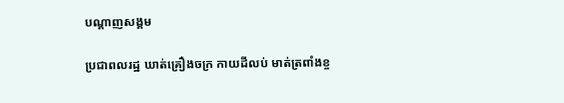បណ្តាញសង្គម

ប្រជាពលរដ្ឋ ឃាត់គ្រឿងចក្រ កាយដីលប់ មាត់ត្រពាំងខ្ច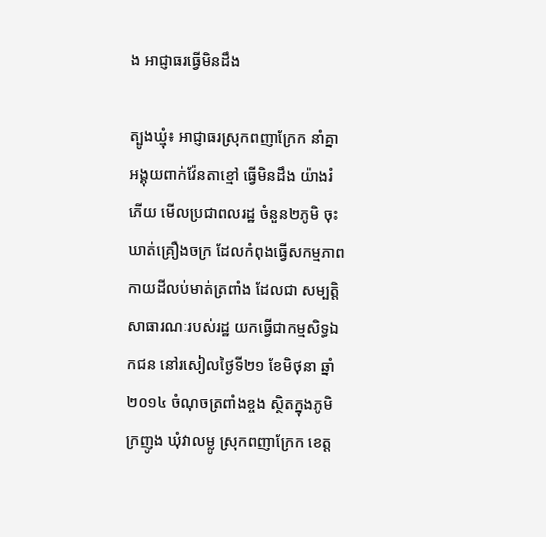ង អាជ្ញាធរធ្វើមិនដឹង

ត្បូងឃ្មុំ៖ អាជ្ញាធរស្រុកពញាក្រែក នាំគ្នាអង្គុយពាក់វ៉ែនតាខ្មៅ ធ្វើមិនដឹង យ៉ាងរំភើយ មើលប្រជាពលរដ្ឋ ចំនួន២ភូមិ ចុះឃាត់គ្រឿងចក្រ ដែលកំពុងធ្វើសកម្មភាព កាយដីលប់មាត់ត្រពាំង ដែលជា សម្បត្តិសាធារណៈរបស់រដ្ឋ យកធ្វើជាកម្មសិទ្ធឯកជន នៅរសៀលថ្ងៃទី២១ ខែមិថុនា ឆ្នាំ២០១៤ ចំណុចត្រពាំងខ្ចង ស្ថិតក្នុងភូមិក្រញូង ឃុំវាលម្លូ ស្រុកពញាក្រែក ខេត្ត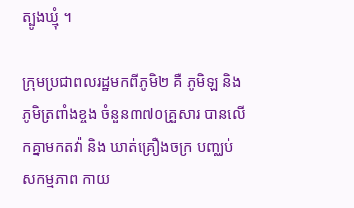ត្បូងឃ្មុំ ។

ក្រុមប្រជាពលរដ្ឋមកពីភូមិ២ គឺ ភូមិឡ និងភូមិត្រពាំងខ្ចង ចំនួន៣៧០គ្រួសារ បានលើកគ្នាមកតវ៉ា និង ឃាត់គ្រឿងចក្រ បញ្ឈប់សកម្មភាព កាយ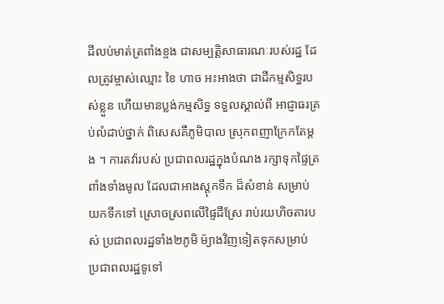ដីលប់មាត់ត្រពាំងខ្ចង ជាសម្បត្តិសាធារណៈរបស់រដ្ឋ ដែលត្រូវម្ចាស់ឈ្មោះ ខៃ ហាច អះអាងថា ជាដីកម្មសិទ្ធរបស់ខ្លួន ហើយមានប្លង់កម្មសិទ្ធ ទទួលស្គាល់ពី អាជ្ញាធរគ្រប់លំដាប់ថ្នាក់ ពិសេសគឺភូមិបាល ស្រុកពញាក្រែកតែម្តង ។ ការតវ៉ារបស់ ប្រជាពលរដ្ឋក្នុងបំណង រក្សាទុកផ្ទៃត្រពាំងទាំងមូល ដែលជាអាងស្តុកទឹក ដ៏សំខាន់ សម្រាប់យកទឹកទៅ ស្រោចស្រពលើផ្ទៃដីស្រែ រាប់រយហិចតារបស់ ប្រជាពលរដ្ឋទាំង២ភូមិ ម៉្យាងវិញទៀតទុកសម្រាប់ ប្រជាពលរដ្ឋទូទៅ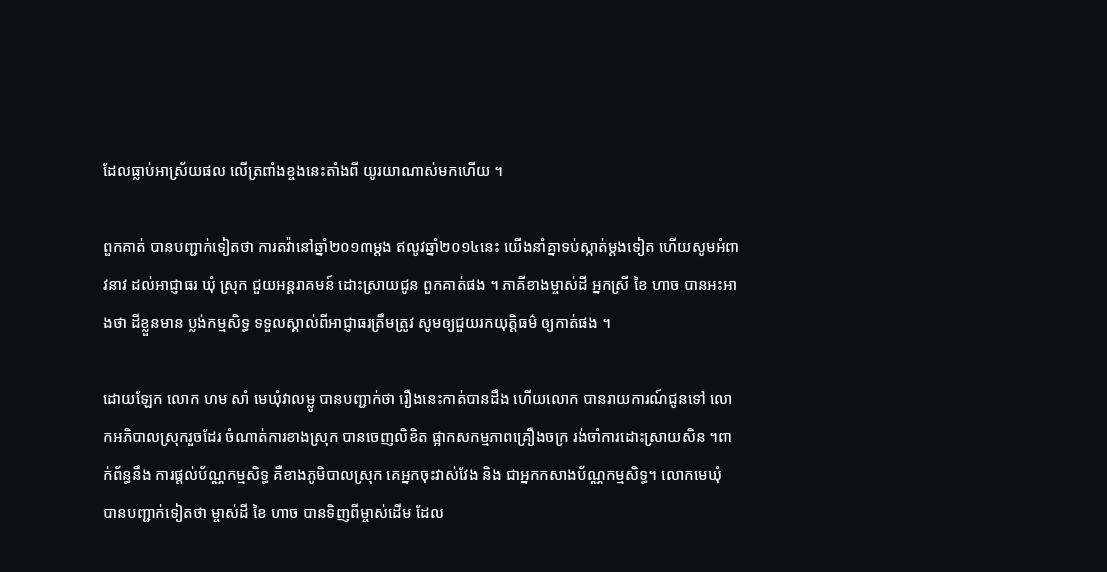ដែលធ្លាប់អាស្រ័យផល លើត្រពាំងខ្ចងនេះតាំងពី យូរយាណាស់មកហើយ ។

ពួកគាត់ បានបញ្ជាក់ទៀតថា ការតវ៉ានៅឆ្នាំ២០១៣ម្តង ឥលូវឆ្នាំ២០១៤នេះ យើងនាំគ្នាទប់ស្កាត់ម្តងទៀត ហើយសូមអំពាវនាវ ដល់អាជ្ញាធរ ឃុំ ស្រុក ជួយអន្តរាគមន៍ ដោះស្រាយជូន ពួកគាត់ផង ។ ភាគីខាងម្ចាស់ដី អ្នកស្រី ខៃ ហាច បានអះអាងថា ដីខ្លួនមាន ប្លង់កម្មសិទ្ធ ទទួលស្គាល់ពីអាជ្ញាធរត្រឹមត្រូវ សូមឲ្យជួយរកយុត្តិធម៌ ឲ្យកាត់ផង ។

ដោយឡែក លោក ហម សាំ មេឃុំវាលម្លូ បានបញ្ជាក់ថា រឿងនេះកាត់បានដឹង ហើយលោក បានរាយការណ៍ជូនទៅ លោកអភិបាលស្រុករួចដែរ ចំណាត់ការខាងស្រុក បានចេញលិខិត ផ្អាកសកម្មភាពគ្រឿងចក្រ រង់ចាំការដោះស្រាយសិន ។ពាក់ព័ន្ធនឹង ការផ្តល់ប័ណ្ណកម្មសិទ្ធ គឺខាងភូមិបាលស្រុក គេអ្នកចុះវាស់វែង និង ជាអ្នកកសាងប័ណ្ណកម្មសិទ្ធ។ លោកមេឃុំ បានបញ្ជាក់ទៀតថា ម្ចាស់ដី ខៃ ហាច បានទិញពីម្ចាស់ដើម ដែល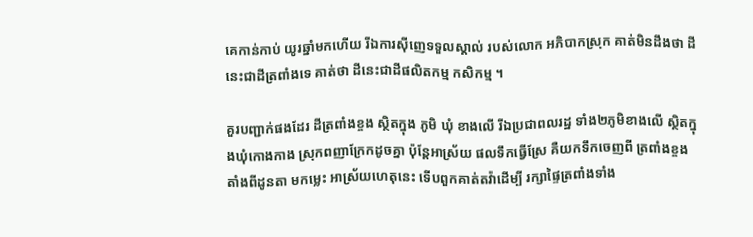គេកាន់កាប់ យូរឆ្នាំមកហើយ រីឯការស៊ីញេទទួលស្គាល់ របស់លោក អភិបាកស្រុក គាត់មិនដឹងថា ដីនេះជាដីត្រពាំងទេ គាត់ថា ដីនេះជាដីផលិតកម្ម កសិកម្ម ។

គួរបញ្ជាក់ផងដែរ ដីត្រពាំងខ្ចង ស្ថិតក្នុង ភូមិ ឃុំ ខាងលើ រីឯប្រជាពលរដ្ឋ ទាំង២ភូមិខាងលើ ស្ថិតក្នុងឃុំកោងកាង ស្រុកពញាក្រែកដូចគ្នា ប៉ុន្តែអាស្រ័យ ផលទឹកធ្វើស្រែ គឺយកទឹកចេញពី ត្រពាំងខ្ចងតាំងពីដូនតា មកម្លេះ អាស្រ័យហេតុនេះ ទើបពួកគាត់តវ៉ាដើម្បី រក្សាផ្ទៃត្រពាំងទាំង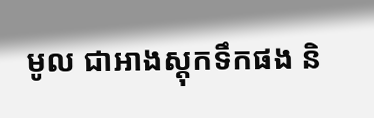មូល ជាអាងស្តុកទឹកផង និ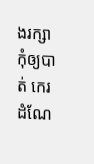ងរក្សាកុំឲ្យបាត់ កេរដំណែ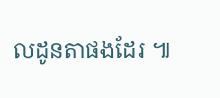លដូនតាផងដែរ ៕